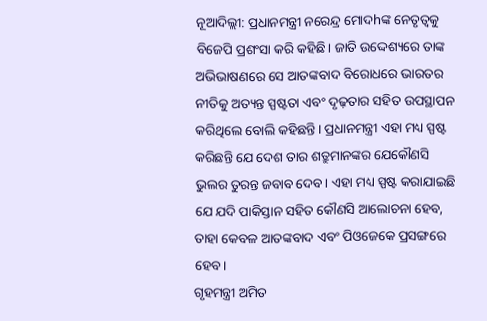ନୂଆଦିଲ୍ଲୀ: ପ୍ରଧାନମନ୍ତ୍ରୀ ନରେନ୍ଦ୍ର ମୋଦhଙ୍କ ନେତୃତ୍ୱକୁ ବିଜେପି ପ୍ରଶଂସା କରି କହିଛି। ଜାତି ଉଦ୍ଦେଶ୍ୟରେ ତାଙ୍କ ଅଭିଭାଷଣରେ ସେ ଆତଙ୍କବାଦ ବିରୋଧରେ ଭାରତର ନୀତିକୁ ଅତ୍ୟନ୍ତ ସ୍ପଷ୍ଟତା ଏବଂ ଦୃଢ଼ତାର ସହିତ ଉପସ୍ଥାପନ କରିଥିଲେ ବୋଲି କହିଛନ୍ତି। ପ୍ରଧାନମନ୍ତ୍ରୀ ଏହା ମଧ୍ୟ ସ୍ପଷ୍ଟ କରିଛନ୍ତି ଯେ ଦେଶ ତାର ଶତ୍ରୁମାନଙ୍କର ଯେକୌଣସି ଭୁଲର ତୁରନ୍ତ ଜବାବ ଦେବ। ଏହା ମଧ୍ୟ ସ୍ପଷ୍ଟ କରାଯାଇଛି ଯେ ଯଦି ପାକିସ୍ତାନ ସହିତ କୌଣସି ଆଲୋଚନା ହେବ, ତାହା କେବଳ ଆତଙ୍କବାଦ ଏବଂ ପିଓଜେକେ ପ୍ରସଙ୍ଗରେ ହେବ।
ଗୃହମନ୍ତ୍ରୀ ଅମିତ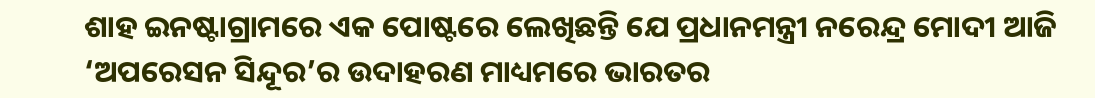ଶାହ ଇନଷ୍ଟାଗ୍ରାମରେ ଏକ ପୋଷ୍ଟରେ ଲେଖିଛନ୍ତି ଯେ ପ୍ରଧାନମନ୍ତ୍ରୀ ନରେନ୍ଦ୍ର ମୋଦୀ ଆଜି ‘ଅପରେସନ ସିନ୍ଦୂର’ର ଉଦାହରଣ ମାଧ୍ୟମରେ ଭାରତର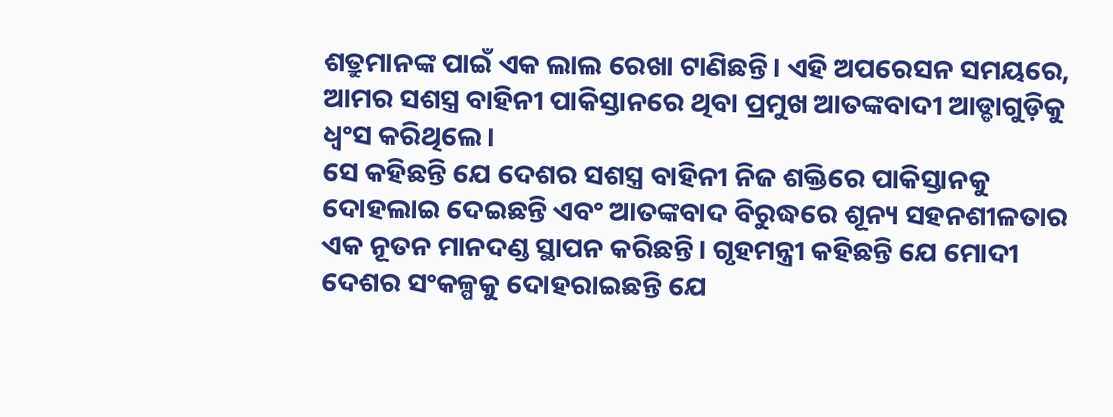ଶତ୍ରୁମାନଙ୍କ ପାଇଁ ଏକ ଲାଲ ରେଖା ଟାଣିଛନ୍ତି। ଏହି ଅପରେସନ ସମୟରେ, ଆମର ସଶସ୍ତ୍ର ବାହିନୀ ପାକିସ୍ତାନରେ ଥିବା ପ୍ରମୁଖ ଆତଙ୍କବାଦୀ ଆଡ୍ଡାଗୁଡ଼ିକୁ ଧ୍ୱଂସ କରିଥିଲେ।
ସେ କହିଛନ୍ତି ଯେ ଦେଶର ସଶସ୍ତ୍ର ବାହିନୀ ନିଜ ଶକ୍ତିରେ ପାକିସ୍ତାନକୁ ଦୋହଲାଇ ଦେଇଛନ୍ତି ଏବଂ ଆତଙ୍କବାଦ ବିରୁଦ୍ଧରେ ଶୂନ୍ୟ ସହନଶୀଳତାର ଏକ ନୂତନ ମାନଦଣ୍ଡ ସ୍ଥାପନ କରିଛନ୍ତି। ଗୃହମନ୍ତ୍ରୀ କହିଛନ୍ତି ଯେ ମୋଦୀ ଦେଶର ସଂକଳ୍ପକୁ ଦୋହରାଇଛନ୍ତି ଯେ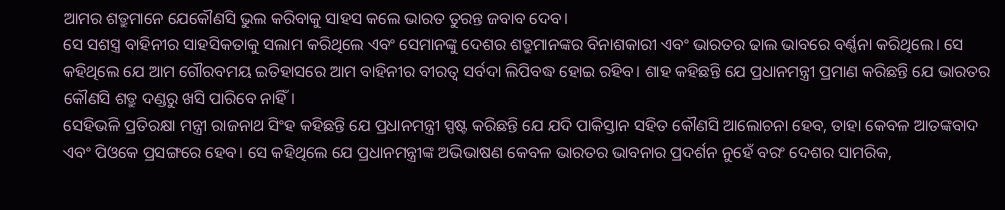ଆମର ଶତ୍ରୁମାନେ ଯେକୌଣସି ଭୁଲ କରିବାକୁ ସାହସ କଲେ ଭାରତ ତୁରନ୍ତ ଜବାବ ଦେବ।
ସେ ସଶସ୍ତ୍ର ବାହିନୀର ସାହସିକତାକୁ ସଲାମ କରିଥିଲେ ଏବଂ ସେମାନଙ୍କୁ ଦେଶର ଶତ୍ରୁମାନଙ୍କର ବିନାଶକାରୀ ଏବଂ ଭାରତର ଢାଲ ଭାବରେ ବର୍ଣ୍ଣନା କରିଥିଲେ। ସେ କହିଥିଲେ ଯେ ଆମ ଗୌରବମୟ ଇତିହାସରେ ଆମ ବାହିନୀର ବୀରତ୍ୱ ସର୍ବଦା ଲିପିବଦ୍ଧ ହୋଇ ରହିବ। ଶାହ କହିଛନ୍ତି ଯେ ପ୍ରଧାନମନ୍ତ୍ରୀ ପ୍ରମାଣ କରିଛନ୍ତି ଯେ ଭାରତର କୌଣସି ଶତ୍ରୁ ଦଣ୍ଡରୁ ଖସି ପାରିବେ ନାହିଁ।
ସେହିଭଳି ପ୍ରତିରକ୍ଷା ମନ୍ତ୍ରୀ ରାଜନାଥ ସିଂହ କହିଛନ୍ତି ଯେ ପ୍ରଧାନମନ୍ତ୍ରୀ ସ୍ପଷ୍ଟ କରିଛନ୍ତି ଯେ ଯଦି ପାକିସ୍ତାନ ସହିତ କୌଣସି ଆଲୋଚନା ହେବ, ତାହା କେବଳ ଆତଙ୍କବାଦ ଏବଂ ପିଓକେ ପ୍ରସଙ୍ଗରେ ହେବ। ସେ କହିଥିଲେ ଯେ ପ୍ରଧାନମନ୍ତ୍ରୀଙ୍କ ଅଭିଭାଷଣ କେବଳ ଭାରତର ଭାବନାର ପ୍ରଦର୍ଶନ ନୁହେଁ ବରଂ ଦେଶର ସାମରିକ,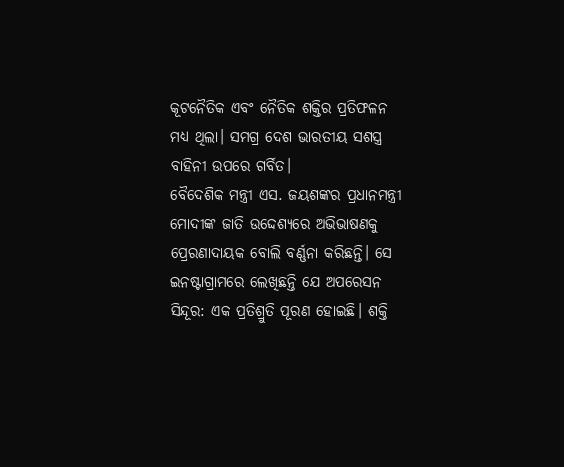କୂଟନୈତିକ ଏବଂ ନୈତିକ ଶକ୍ତିର ପ୍ରତିଫଳନ ମଧ୍ୟ ଥିଲା। ସମଗ୍ର ଦେଶ ଭାରତୀୟ ସଶସ୍ତ୍ର ବାହିନୀ ଉପରେ ଗର୍ବିତ।
ବୈଦେଶିକ ମନ୍ତ୍ରୀ ଏସ. ଜୟଶଙ୍କର ପ୍ରଧାନମନ୍ତ୍ରୀ ମୋଦୀଙ୍କ ଜାତି ଉଦ୍ଦେଶ୍ୟରେ ଅଭିଭାଷଣକୁ ପ୍ରେରଣାଦାୟକ ବୋଲି ବର୍ଣ୍ଣନା କରିଛନ୍ତି। ସେ ଇନଷ୍ଟାଗ୍ରାମରେ ଲେଖିଛନ୍ତି ଯେ ଅପରେସନ ସିନ୍ଦୂର: ଏକ ପ୍ରତିଶ୍ରୁତି ପୂରଣ ହୋଇଛି। ଶକ୍ତି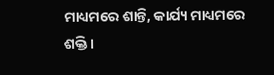ମାଧ୍ୟମରେ ଶାନ୍ତି, କାର୍ଯ୍ୟ ମାଧ୍ୟମରେ ଶକ୍ତି।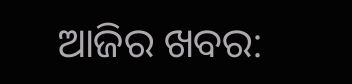ଆଜିର ଖବର: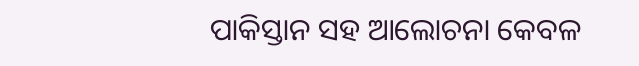ପାକିସ୍ତାନ ସହ ଆଲୋଚନା କେବଳ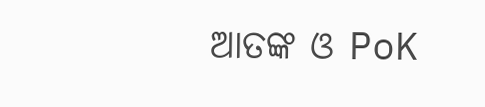ଆତଙ୍କ ଓ PoK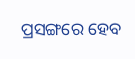ପ୍ରସଙ୍ଗରେ ହେବ